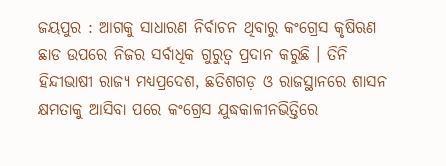ଜୟପୁର : ଆଗକୁ ସାଧାରଣ ନିର୍ବାଚନ ଥିବାରୁ କଂଗ୍ରେସ କୃଷିଋଣ ଛାଡ ଉପରେ ନିଜର ସର୍ବାଧିକ ଗୁରୁତ୍ୱ ପ୍ରଦାନ କରୁଛି । ତିନି ହିନ୍ଦୀଭାଷୀ ରାଜ୍ୟ ମଧ୍ୟପ୍ରଦେଶ, ଛତିଶଗଡ଼ ଓ ରାଜସ୍ଥାନରେ ଶାସନ କ୍ଷମତାକୁ ଆସିବା ପରେ କଂଗ୍ରେସ ଯୁଦ୍ଧକାଳୀନଭିତ୍ତିରେ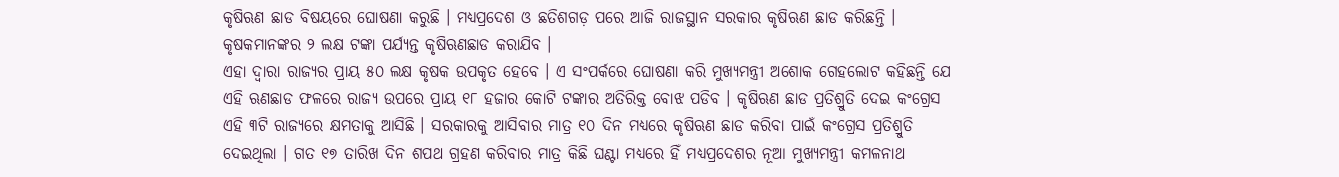କୃଷିଋଣ ଛାଡ ବିଷୟରେ ଘୋଷଣା କରୁଛି । ମଧ୍ୟପ୍ରଦେଶ ଓ ଛତିଶଗଡ଼ ପରେ ଆଜି ରାଜସ୍ଥାନ ସରକାର କୃଷିଋଣ ଛାଡ କରିଛନ୍ତି । କୃଷକମାନଙ୍କର ୨ ଲକ୍ଷ ଟଙ୍କା ପର୍ଯ୍ୟନ୍ତ କୃଷିଋଣଛାଡ କରାଯିବ ।
ଏହା ଦ୍ୱାରା ରାଜ୍ୟର ପ୍ରାୟ ୫୦ ଲକ୍ଷ କୃଷକ ଉପକୃତ ହେବେ । ଏ ସଂପର୍କରେ ଘୋଷଣା କରି ମୁଖ୍ୟମନ୍ତ୍ରୀ ଅଶୋକ ଗେହଲୋଟ କହିଛନ୍ତି ଯେ ଏହି ଋଣଛାଡ ଫଳରେ ରାଜ୍ୟ ଉପରେ ପ୍ରାୟ ୧୮ ହଜାର କୋଟି ଟଙ୍କାର ଅତିରିକ୍ତ ବୋଝ ପଡିବ । କୃଷିଋଣ ଛାଡ ପ୍ରତିଶ୍ରୁତି ଦେଇ କଂଗ୍ରେସ ଏହି ୩ଟି ରାଜ୍ୟରେ କ୍ଷମତାକୁ ଆସିଛି । ସରକାରକୁ ଆସିବାର ମାତ୍ର ୧୦ ଦିନ ମଧ୍ୟରେ କୃଷିଋଣ ଛାଡ କରିବା ପାଇଁ କଂଗ୍ରେସ ପ୍ରତିଶ୍ରୁତି ଦେଇଥିଲା । ଗତ ୧୭ ତାରିଖ ଦିନ ଶପଥ ଗ୍ରହଣ କରିବାର ମାତ୍ର କିଛି ଘଣ୍ଟା ମଧ୍ୟରେ ହିଁ ମଧ୍ୟପ୍ରଦେଶର ନୂଆ ମୁଖ୍ୟମନ୍ତ୍ରୀ କମଳନାଥ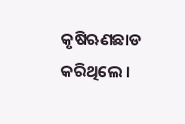କୃଷିଋଣଛାଡ କରିଥିଲେ ।